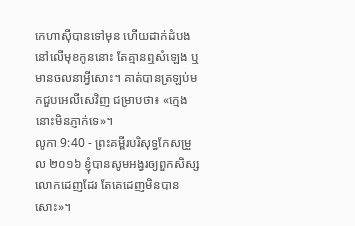កេហាស៊ីបានទៅមុន ហើយដាក់ដំបងនៅលើមុខកូននោះ តែគ្មានឮសំឡេង ឬមានចលនាអ្វីសោះ។ គាត់បានត្រឡប់មកជួបអេលីសេវិញ ជម្រាបថា៖ «ក្មេងនោះមិនភ្ញាក់ទេ»។
លូកា 9:40 - ព្រះគម្ពីរបរិសុទ្ធកែសម្រួល ២០១៦ ខ្ញុំបានសូមអង្វរឲ្យពួកសិស្សលោកដេញដែរ តែគេដេញមិនបានសោះ»។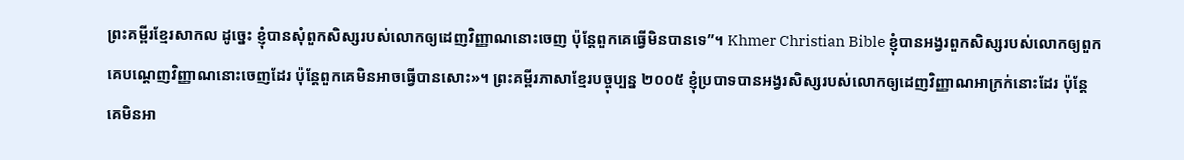ព្រះគម្ពីរខ្មែរសាកល ដូច្នេះ ខ្ញុំបានសុំពួកសិស្សរបស់លោកឲ្យដេញវិញ្ញាណនោះចេញ ប៉ុន្តែពួកគេធ្វើមិនបានទេ”។ Khmer Christian Bible ខ្ញុំបានអង្វរពួកសិស្សរបស់លោកឲ្យពួកគេបណ្ដេញវិញ្ញាណនោះចេញដែរ ប៉ុន្ដែពួកគេមិនអាចធ្វើបានសោះ»។ ព្រះគម្ពីរភាសាខ្មែរបច្ចុប្បន្ន ២០០៥ ខ្ញុំប្របាទបានអង្វរសិស្សរបស់លោកឲ្យដេញវិញ្ញាណអាក្រក់នោះដែរ ប៉ុន្តែ គេមិនអា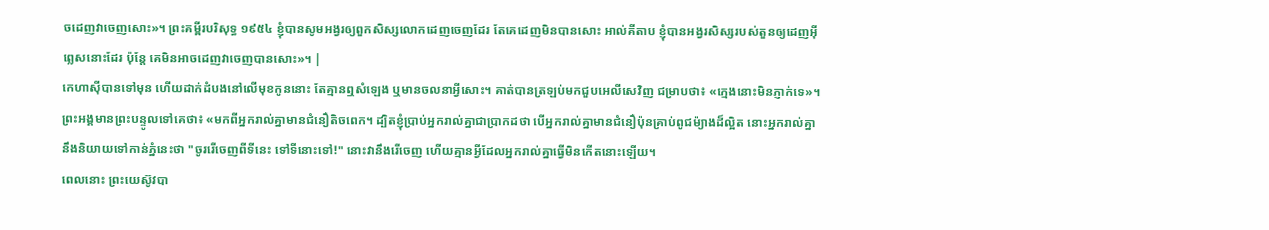ចដេញវាចេញសោះ»។ ព្រះគម្ពីរបរិសុទ្ធ ១៩៥៤ ខ្ញុំបានសូមអង្វរឲ្យពួកសិស្សលោកដេញចេញដែរ តែគេដេញមិនបានសោះ អាល់គីតាប ខ្ញុំបានអង្វរសិស្សរបស់តួនឲ្យដេញអ៊ីព្លេសនោះដែរ ប៉ុន្តែ គេមិនអាចដេញវាចេញបានសោះ»។ |
កេហាស៊ីបានទៅមុន ហើយដាក់ដំបងនៅលើមុខកូននោះ តែគ្មានឮសំឡេង ឬមានចលនាអ្វីសោះ។ គាត់បានត្រឡប់មកជួបអេលីសេវិញ ជម្រាបថា៖ «ក្មេងនោះមិនភ្ញាក់ទេ»។
ព្រះអង្គមានព្រះបន្ទូលទៅគេថា៖ «មកពីអ្នករាល់គ្នាមានជំនឿតិចពេក។ ដ្បិតខ្ញុំប្រាប់អ្នករាល់គ្នាជាប្រាកដថា បើអ្នករាល់គ្នាមានជំនឿប៉ុនគ្រាប់ពូជម៉្យាងដ៏ល្អិត នោះអ្នករាល់គ្នានឹងនិយាយទៅកាន់ភ្នំនេះថា "ចូររើចេញពីទីនេះ ទៅទីនោះទៅ!" នោះវានឹងរើចេញ ហើយគ្មានអ្វីដែលអ្នករាល់គ្នាធ្វើមិនកើតនោះឡើយ។
ពេលនោះ ព្រះយេស៊ូវបា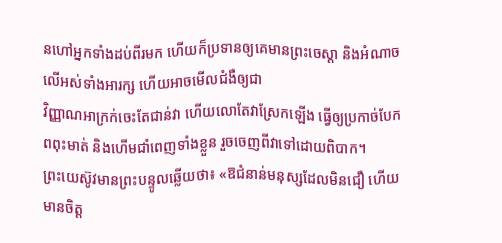នហៅអ្នកទាំងដប់ពីរមក ហើយក៏ប្រទានឲ្យគេមានព្រះចេស្តា និងអំណាចលើអស់ទាំងអារក្ស ហើយអាចមើលជំងឺឲ្យជា
វិញ្ញាណអាក្រក់ចេះតែជាន់វា ហើយលោតែវាស្រែកឡើង ធ្វើឲ្យប្រកាច់បែកពពុះមាត់ និងហើមជាំពេញទាំងខ្លួន រួចចេញពីវាទៅដោយពិបាក។
ព្រះយេស៊ូវមានព្រះបន្ទូលឆ្លើយថា៖ «ឱជំនាន់មនុស្សដែលមិនជឿ ហើយមានចិត្ត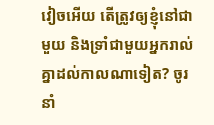វៀចអើយ តើត្រូវឲ្យខ្ញុំនៅជាមួយ និងទ្រាំជាមួយអ្នករាល់គ្នាដល់កាលណាទៀត? ចូរនាំ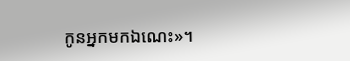កូនអ្នកមកឯណេះ»។